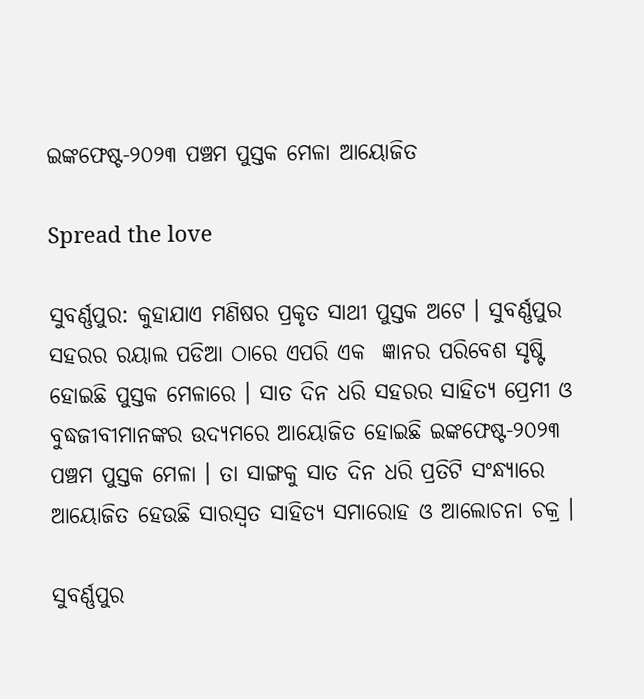ଇଙ୍କଫେଷ୍ଟ-୨୦୨୩ ପଞ୍ଚମ ପୁସ୍ତକ ମେଳା ଆୟୋଜିତ

Spread the love

ସୁବର୍ଣ୍ଣପୁର: କୁହାଯାଏ ମଣିଷର ପ୍ରକୃତ ସାଥୀ ପୁସ୍ତକ ଅଟେ । ସୁବର୍ଣ୍ଣପୁର ସହରର ରୟାଲ ପଡିଆ ଠାରେ ଏପରି ଏକ  ଜ୍ଞାନର ପରିବେଶ ସୃଷ୍ଟି ହୋଇଛି ପୁସ୍ତକ ମେଳାରେ । ସାତ ଦିନ ଧରି ସହରର ସାହିତ୍ୟ ପ୍ରେମୀ ଓ ବୁଦ୍ଧଜୀବୀମାନଙ୍କର ଉଦ୍ୟମରେ ଆୟୋଜିତ ହୋଇଛି ଇଙ୍କଫେଷ୍ଟ-୨୦୨୩ ପଞ୍ଚମ ପୁସ୍ତକ ମେଳା । ତା ସାଙ୍ଗକୁ ସାତ ଦିନ ଧରି ପ୍ରତିଟି ସଂନ୍ଧ୍ୟାରେ ଆୟୋଜିତ ହେଉଛି ସାରସ୍ୱତ ସାହିତ୍ୟ ସମାରୋହ ଓ ଆଲୋଚନା ଚକ୍ର ।

ସୁବର୍ଣ୍ଣପୁର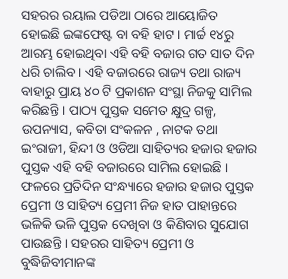ସହରର ରୟାଲ ପଡିଆ ଠାରେ ଆୟୋଜିତ ହୋଇଛି ଇଙ୍କଫେଷ୍ଟ ବା ବହି ହାଟ । ମାର୍ଚ୍ଚ ୧୪ରୁ  ଆରମ୍ଭ ହୋଇଥିବା ଏହି ବହି ବଜାର ଗତ ସାତ ଦିନ ଧରି ଚାଲିବ । ଏହି ବଜାରରେ ରାଜ୍ୟ ତଥା ରାଜ୍ୟ ବାହାରୁ ପ୍ରାୟ ୪୦ ଟି ପ୍ରକାଶନ ସଂସ୍ଥା ନିଜକୁ ସାମିଲ କରିଛନ୍ତି । ପାଠ୍ୟ ପୁସ୍ତକ ସମେତ କ୍ଷୁଦ୍ର ଗଳ୍ପ, ଉପନ୍ୟାସ, କବିତା ସଂକଳନ , ନାଟକ ତଥା ଇଂରାଜୀ, ହିନ୍ଦୀ ଓ ଓଡିଆ ସାହିତ୍ୟର ହଜାର ହଜାର ପୁସ୍ତକ ଏହି ବହି ବଜାରରେ ସାମିଲ ହୋଇଛି । ଫଳରେ ପ୍ରତିଦିନ ସଂନ୍ଧ୍ୟାରେ ହଜାର ହଜାର ପୁସ୍ତକ ପ୍ରେମୀ ଓ ସାହିତ୍ୟ ପ୍ରେମୀ ନିଜ ହାତ ପାହାନ୍ତରେ ଭଳିକି ଭଳି ପୁସ୍ତକ ଦେଖିବା ଓ କିଣିବାର ସୁଯୋଗ ପାଉଛନ୍ତି । ସହରର ସାହିତ୍ୟ ପ୍ରେମୀ ଓ ବୁଦ୍ଧିଜିବୀମାନଙ୍କ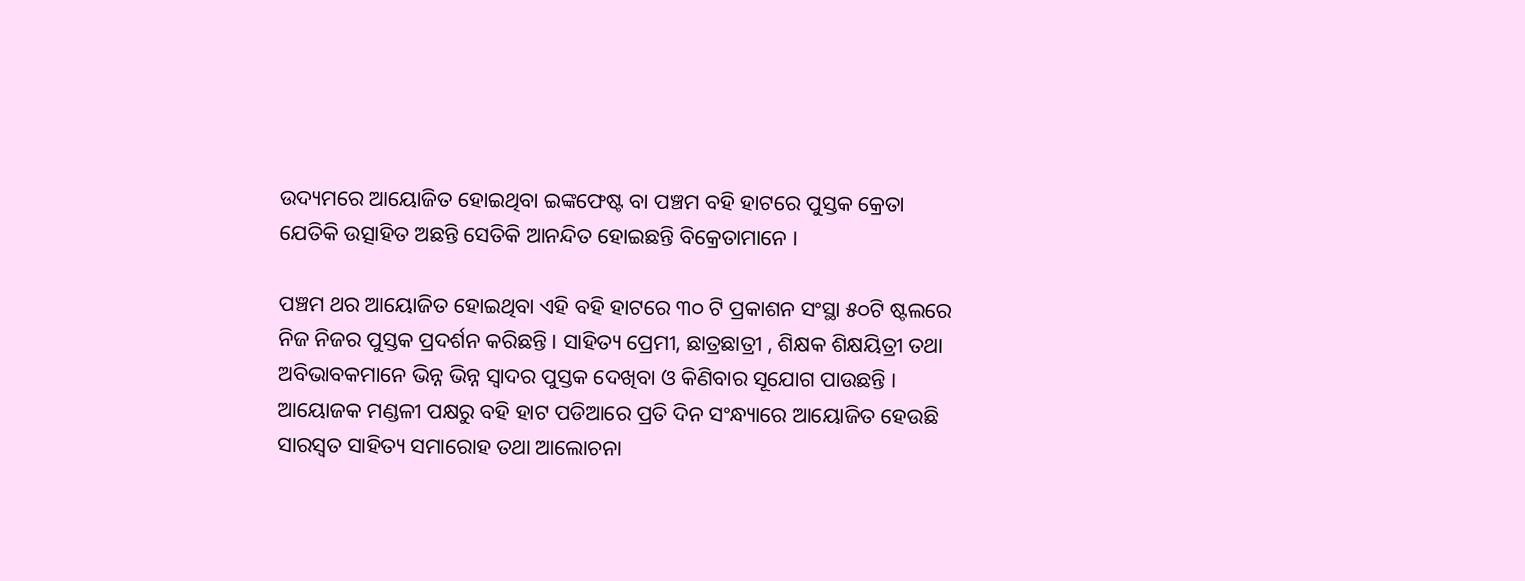ଉଦ୍ୟମରେ ଆୟୋଜିତ ହୋଇଥିବା ଇଙ୍କଫେଷ୍ଟ ବା ପଞ୍ଚମ ବହି ହାଟରେ ପୁସ୍ତକ କ୍ରେତା ଯେତିକି ଉତ୍ସାହିତ ଅଛନ୍ତି ସେତିକି ଆନନ୍ଦିତ ହୋଇଛନ୍ତି ବିକ୍ରେତାମାନେ ।

ପଞ୍ଚମ ଥର ଆୟୋଜିତ ହୋଇଥିବା ଏହି ବହି ହାଟରେ ୩୦ ଟି ପ୍ରକାଶନ ସଂସ୍ଥା ୫୦ଟି ଷ୍ଟଲରେ ନିଜ ନିଜର ପୁସ୍ତକ ପ୍ରଦର୍ଶନ କରିଛନ୍ତି । ସାହିତ୍ୟ ପ୍ରେମୀ, ଛାତ୍ରଛାତ୍ରୀ , ଶିକ୍ଷକ ଶିକ୍ଷୟିତ୍ରୀ ତଥା ଅବିଭାବକମାନେ ଭିନ୍ନ ଭିନ୍ନ ସ୍ୱାଦର ପୁସ୍ତକ ଦେଖିବା ଓ କିଣିବାର ସୂଯୋଗ ପାଉଛନ୍ତି । ଆୟୋଜକ ମଣ୍ଡଳୀ ପକ୍ଷରୁ ବହି ହାଟ ପଡିଆରେ ପ୍ରତି ଦିନ ସଂନ୍ଧ୍ୟାରେ ଆୟୋଜିତ ହେଉଛି ସାରସ୍ୱତ ସାହିତ୍ୟ ସମାରୋହ ତଥା ଆଲୋଚନା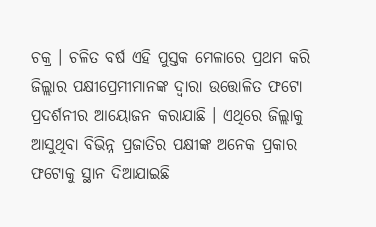ଚକ୍ର । ଚଳିତ ବର୍ଷ ଏହି ପୁସ୍ତକ ମେଳାରେ ପ୍ରଥମ କରି ଜିଲ୍ଲାର ପକ୍ଷୀପ୍ରେମୀମାନଙ୍କ ଦ୍ବାରା ଉତ୍ତୋଳିତ ଫଟୋ ପ୍ରଦର୍ଶନୀର ଆୟୋଜନ କରାଯାଛି । ଏଥିରେ ଜିଲ୍ଲାକୁ ଆସୁଥିବା ବିଭିନ୍ନ ପ୍ରଜାତିର ପକ୍ଷୀଙ୍କ ଅନେକ ପ୍ରକାର ଫଟୋକୁ ସ୍ଥାନ ଦିଆଯାଇଛି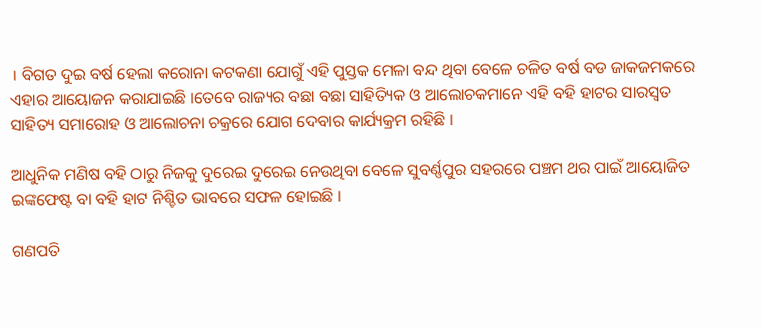। ବିଗତ ଦୁଇ ବର୍ଷ ହେଲା କରୋନା କଟକଣା ଯୋଗୁଁ ଏହି ପୁସ୍ତକ ମେଳା ବନ୍ଦ ଥିବା ବେଳେ ଚଳିତ ବର୍ଷ ବଡ ଜାକଜମକରେ ଏହାର ଆୟୋଜନ କରାଯାଇଛି ।ତେବେ ରାଜ୍ୟର ବଛା ବଛା ସାହିତ୍ୟିକ ଓ ଆଲୋଚକମାନେ ଏହି ବହି ହାଟର ସାରସ୍ୱତ ସାହିତ୍ୟ ସମାରୋହ ଓ ଆଲୋଚନା ଚକ୍ରରେ ଯୋଗ ଦେବାର କାର୍ଯ୍ୟକ୍ରମ ରହିଛି ।

ଆଧୁନିକ ମଣିଷ ବହି ଠାରୁ ନିଜକୁ ଦୁରେଇ ଦୁରେଇ ନେଉଥିବା ବେଳେ ସୁବର୍ଣ୍ଣପୁର ସହରରେ ପଞ୍ଚମ ଥର ପାଇଁ ଆୟୋଜିତ ଇଙ୍କଫେଷ୍ଟ ବା ବହି ହାଟ ନିଶ୍ଚିତ ଭାବରେ ସଫଳ ହୋଇଛି ।

ଗଣପତି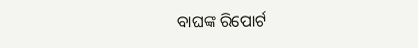ବାଘଙ୍କ ରିପୋର୍ଟ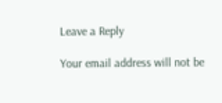Leave a Reply

Your email address will not be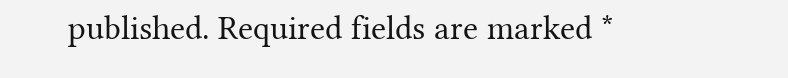published. Required fields are marked *